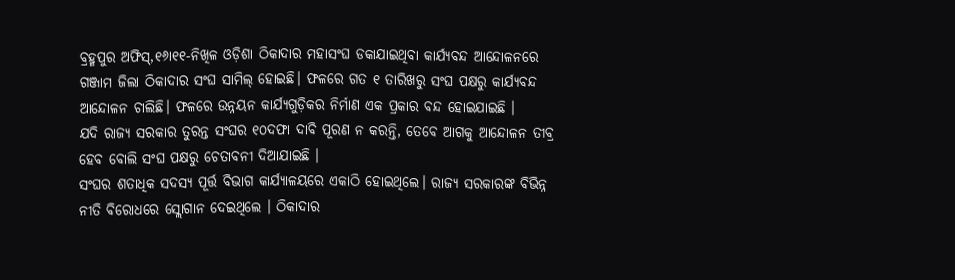ବ୍ରହ୍ମପୁର ଅଫିସ୍,୧୬ା୧୧-ନିଖିଳ ଓଡ଼ିଶା ଠିକାଦାର ମହାସଂଘ ଡକାଯାଇଥିବା କାର୍ଯ୍ୟବନ୍ଦ ଆନ୍ଦୋଳନରେ ଗଞ୍ଜାମ ଜିଲା ଠିକାଦାର ସଂଘ ସାମିଲ୍ ହୋଇଛି। ଫଳରେ ଗତ ୧ ତାରିଖରୁ ସଂଘ ପକ୍ଷରୁ କାର୍ଯ୍ୟବନ୍ଦ ଆନ୍ଦୋଳନ ଚାଲିଛି। ଫଳରେ ଉନ୍ନୟନ କାର୍ଯ୍ୟଗୁଡ଼ିକର ନିର୍ମାଣ ଏକ ପ୍ରକାର ବନ୍ଦ ହୋଇଯାଇଛି ।
ଯଦି ରାଜ୍ୟ ସରକାର ତୁରନ୍ତ ସଂଘର ୧୦ଦଫା ଦାବି ପୂରଣ ନ କରନ୍ତି, ତେବେ ଆଗକୁ ଆନ୍ଦୋଳନ ତୀବ୍ର ହେବ ବୋଲି ସଂଘ ପକ୍ଷରୁ ଚେତାବନୀ ଦିଆଯାଇଛି ।
ସଂଘର ଶତାଧିକ ସଦସ୍ୟ ପୂର୍ତ୍ତ ବିଭାଗ କାର୍ଯ୍ୟାଳୟରେ ଏକାଠି ହୋଇଥିଲେ। ରାଜ୍ୟ ସରକାରଙ୍କ ବିଭିନ୍ନ ନୀତି ବିରୋଧରେ ସ୍ଲୋଗାନ ଦେଇଥିଲେ । ଠିକାଦାର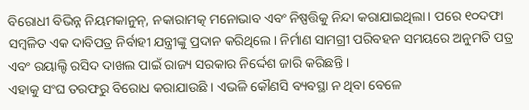ବିରୋଧୀ ବିଭିନ୍ନ ନିୟମକାନୁନ୍, ନକାରାମତ୍କ ମନୋଭାବ ଏବଂ ନିଷ୍ପତ୍ତିକୁ ନିନ୍ଦା କରାଯାଇଥିଲା। ପରେ ୧୦ଦଫା ସମ୍ବଳିତ ଏକ ଦାବିପତ୍ର ନିର୍ବାହୀ ଯନ୍ତ୍ରୀଙ୍କୁ ପ୍ରଦାନ କରିଥିଲେ। ନିର୍ମାଣ ସାମଗ୍ରୀ ପରିବହନ ସମୟରେ ଅନୁମତି ପତ୍ର ଏବଂ ରୟାଲ୍ଟି ରସିଦ ଦାଖଲ ପାଇଁ ରାଜ୍ୟ ସରକାର ନିର୍ଦ୍ଦେଶ ଜାରି କରିଛନ୍ତି ।
ଏହାକୁ ସଂଘ ତରଫରୁ ବିରୋଧ କରାଯାଉଛି । ଏଭଳି କୌଣସି ବ୍ୟବସ୍ଥା ନ ଥିବା ବେଳେ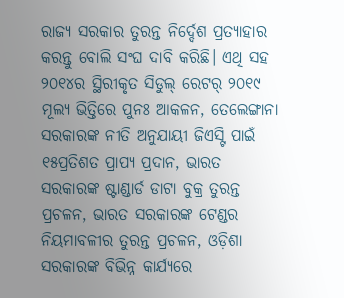ରାଜ୍ୟ ସରକାର ତୁରନ୍ତ ନିର୍ଦ୍ଦେଶ ପ୍ରତ୍ୟାହାର କରନ୍ତୁ ବୋଲି ସଂଘ ଦାବି କରିଛି। ଏଥି ସହ ୨୦୧୪ର ସ୍ଥିରୀକୃତ ସିଡୁଲ୍ ରେଟର୍ ୨୦୧୯ ମୂଲ୍ୟ ଭିତ୍ତିରେ ପୁନଃ ଆକଳନ, ତେଲେଙ୍ଗାନା ସରକାରଙ୍କ ନୀତି ଅନୁଯାୟୀ ଜିଏସ୍ଟି ପାଇଁ ୧୫ପ୍ରତିଶତ ପ୍ରାପ୍ୟ ପ୍ରଦାନ, ଭାରତ ସରକାରଙ୍କ ଷ୍ଟାଣ୍ଡାର୍ଡ ଡାଟା ବୁକ୍ର ତୁରନ୍ତ ପ୍ରଚଳନ, ଭାରତ ସରକାରଙ୍କ ଟେଣ୍ଡର ନିୟମାବଳୀର ତୁରନ୍ତ ପ୍ରଚଳନ, ଓଡ଼ିଶା ସରକାରଙ୍କ ବିଭିନ୍ନ କାର୍ଯ୍ୟରେ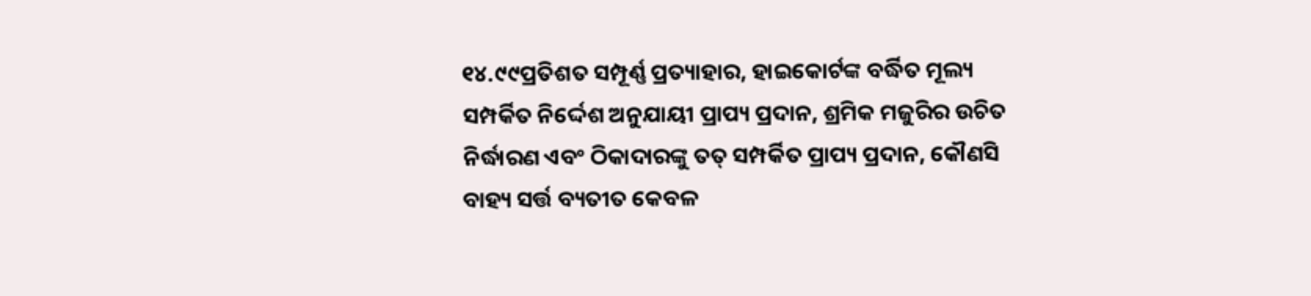୧୪.୯୯ପ୍ରତିଶତ ସମ୍ପୂର୍ଣ୍ଣ ପ୍ରତ୍ୟାହାର, ହାଇକୋର୍ଟଙ୍କ ବର୍ଦ୍ଧିତ ମୂଲ୍ୟ ସମ୍ପର୍କିତ ନିର୍ଦ୍ଦେଶ ଅନୁଯାୟୀ ପ୍ରାପ୍ୟ ପ୍ରଦାନ, ଶ୍ରମିକ ମଜୁରିର ଉଚିତ ନିର୍ଦ୍ଧାରଣ ଏବଂ ଠିକାଦାରଙ୍କୁ ତତ୍ ସମ୍ପର୍କିତ ପ୍ରାପ୍ୟ ପ୍ରଦାନ, କୌଣସି ବାହ୍ୟ ସର୍ତ୍ତ ବ୍ୟତୀତ କେବଳ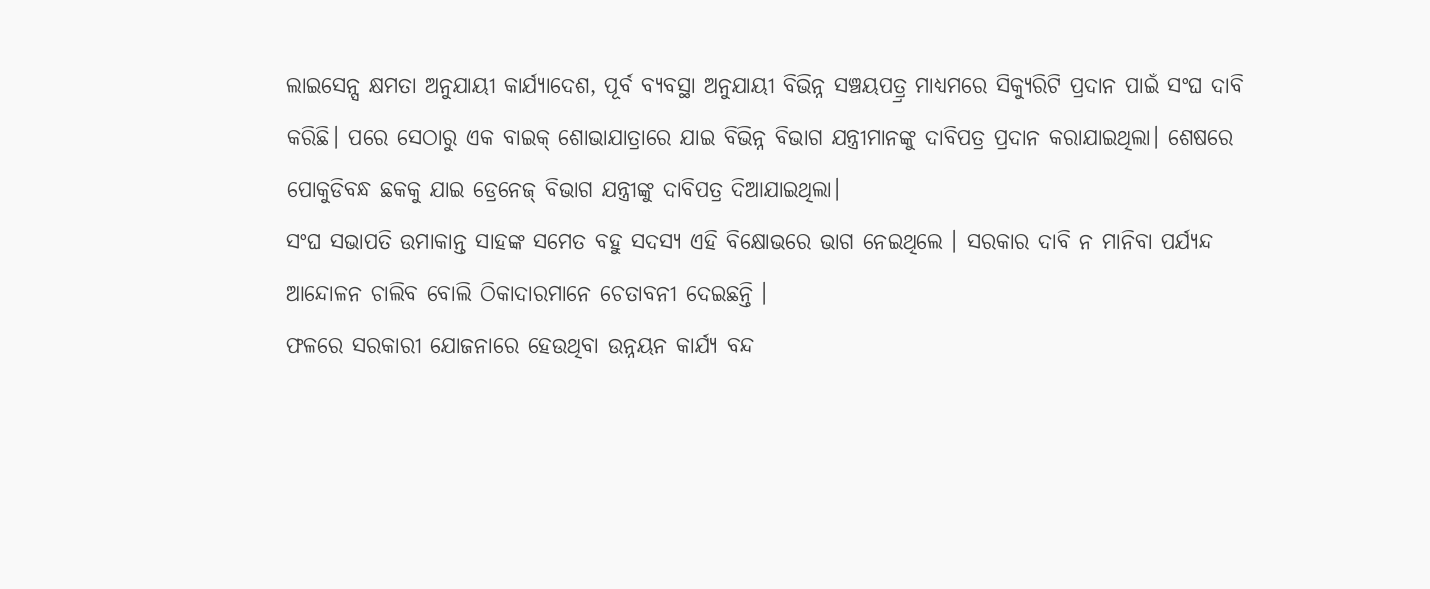ଲାଇସେନ୍ସ କ୍ଷମତା ଅନୁଯାୟୀ କାର୍ଯ୍ୟାଦେଶ, ପୂର୍ବ ବ୍ୟବସ୍ଥା ଅନୁଯାୟୀ ବିଭିନ୍ନ ସଞ୍ଚୟପତ୍ର୍ର ମାଧ୍ୟମରେ ସିକ୍ୟୁରିଟି ପ୍ରଦାନ ପାଇଁ ସଂଘ ଦାବି କରିଛି। ପରେ ସେଠାରୁ ଏକ ବାଇକ୍ ଶୋଭାଯାତ୍ରାରେ ଯାଇ ବିଭିନ୍ନ ବିଭାଗ ଯନ୍ତ୍ରୀମାନଙ୍କୁ ଦାବିପତ୍ର ପ୍ରଦାନ କରାଯାଇଥିଲା। ଶେଷରେ ପୋକୁଡିବନ୍ଧ ଛକକୁ ଯାଇ ଡ୍ରେନେଜ୍ ବିଭାଗ ଯନ୍ତ୍ରୀଙ୍କୁ ଦାବିପତ୍ର ଦିଆଯାଇଥିଲା।
ସଂଘ ସଭାପତି ଉମାକାନ୍ତ ସାହଙ୍କ ସମେତ ବହୁ ସଦସ୍ୟ ଏହି ବିକ୍ଷୋଭରେ ଭାଗ ନେଇଥିଲେ । ସରକାର ଦାବି ନ ମାନିବା ପର୍ଯ୍ୟନ୍ଦ ଆନ୍ଦୋଳନ ଚାଲିବ ବୋଲି ଠିକାଦାରମାନେ ଚେତାବନୀ ଦେଇଛନ୍ତି ।
ଫଳରେ ସରକାରୀ ଯୋଜନାରେ ହେଉଥିବା ଉନ୍ନୟନ କାର୍ଯ୍ୟ ବନ୍ଦ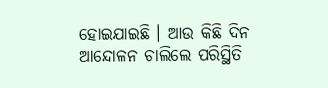ହୋଇଯାଇଛି । ଆଉ କିଛି ଦିନ ଆନ୍ଦୋଳନ ଚାଲିଲେ ପରିସ୍ଥିତି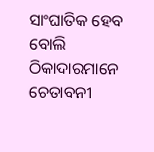ସାଂଘାତିକ ହେବ ବୋଲି ଠିକାଦାରମାନେ ଚେତାବନୀ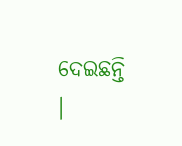ଦେଇଛନ୍ତି ।